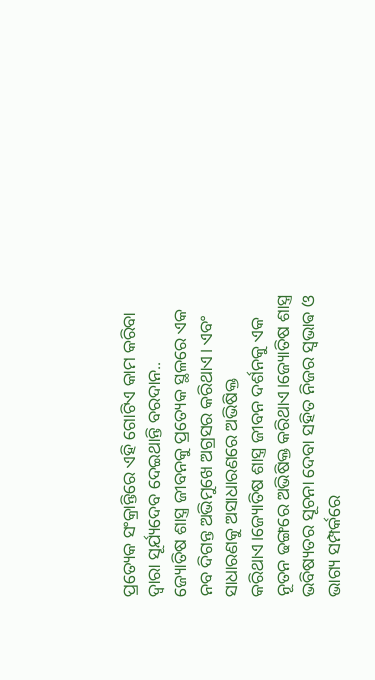ପ୍ରତ୍ୟେକ ସଂକ୍ରାନ୍ତିରେ ଏହି ଗୋଟିଏ କାମ କରିବା ଦ୍ୱାରା ସୂର୍ଯ୍ୟଦେବ ଦେଇଥାନ୍ତି ବରଦାନ..
ଜ୍ୟୋତିଷ ଶାସ୍ତ୍ର ଜୀବନକୁ ପ୍ରତ୍ୟେକ ସ୍ଥଳରେ ଏକ ନବ ଦିଗନ୍ତ ଅଭିମୁଖେ ଅଗ୍ରସର କରିଥାଏ। ଏବଂ ସାଧାରଣକୁ ଅସାଧାରଣରେ ଅଭିଷିକ୍ତ କରିଥାଏ।ଜ୍ୟୋତିଷ ଶାସ୍ତ୍ର ଜୀବନ ଦର୍ଶନକୁ ଏକ ନୂତନ ଢଙ୍ଗରେ ଅଭିଷିକ୍ତ କରିଥାଏ।ଜ୍ୟୋତିଷ ଶାସ୍ତ୍ର ଭବିଷ୍ୟତର ସୂଚନା ଦେବା ସହିତ ନିଜର ସ୍ଵଭାଵ ଓ ଭାଗ୍ୟ ସମ୍ପର୍କରେ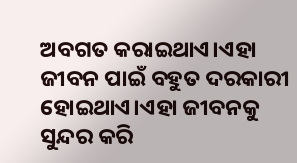ଅବଗତ କରାଇଥାଏ।ଏହା ଜୀବନ ପାଇଁ ବହୁତ ଦରକାରୀ ହୋଇଥାଏ।ଏହା ଜୀବନକୁ ସୁନ୍ଦର କରି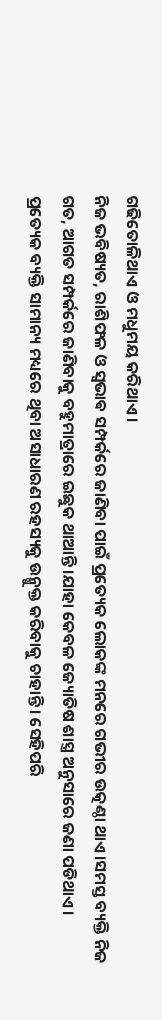ଗଢିତୋଳିଥାଏ ଓ ମଧୁମୟ କରିଥାଏ।
ନିଜ ଭବିଷ୍ୟତ, ରାଶିଫଳ ଓ ସ୍ଵଭାଵ ସମ୍ପର୍କରେ ଜାଣିବା ପାଇଁ ପ୍ରତ୍ୟେକ ଲୋକଙ୍କ ମନରେ ଗଭୀର ଉତ୍କଣ୍ଠା ଥାଏ।ସମସ୍ତ ବ୍ୟକ୍ତି ନିଜ ଗତ, ଆଗତ ସମ୍ପର୍କରେ ଜାଣିବାକୁ ବହୁମାତ୍ରାରେ ଇଛୁକ ଥାଆନ୍ତି।ଯାହା କେବଳ ଜ୍ୟୋତିଷ ଶାସ୍ତ୍ର ଅନୁସାରେ ଜଣା ପଡିଥାଏ। ପ୍ରତ୍ୟେକ ବ୍ୟକ୍ତି ସାମାନ୍ୟ ମଧ୍ୟରେ ଥିବା ଅସାଧାରଣ ରହସ୍ୟକୁ ଉନ୍ମୁକ୍ତ କରିବାକୁ ଚାହାନ୍ତି। ସେହିପରି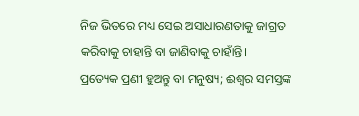ନିଜ ଭିତରେ ମଧ୍ୟ ସେଇ ଅସାଧାରଣତାକୁ ଜାଗ୍ରତ କରିବାକୁ ଚାହାନ୍ତି ବା ଜାଣିବାକୁ ଚାହାଁନ୍ତି।
ପ୍ରତ୍ୟେକ ପ୍ରଣୀ ହୁଅନ୍ତୁ ବା ମନୁଷ୍ୟ; ଈଶ୍ବର ସମସ୍ତଙ୍କ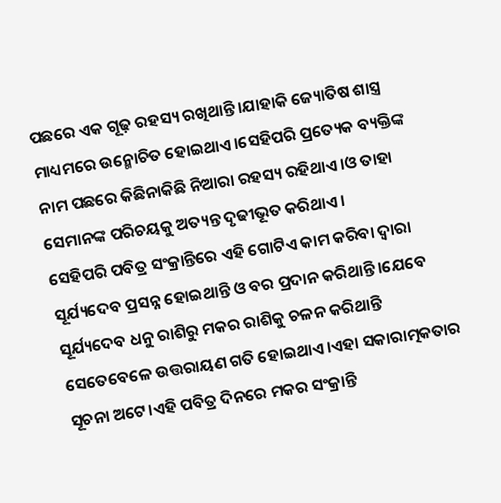ପଛରେ ଏକ ଗୂଢ଼ ରହସ୍ୟ ରଖିଥାନ୍ତି।ଯାହାକି ଜ୍ୟୋତିଷ ଶାସ୍ତ୍ର ମାଧ୍ୟମରେ ଉନ୍ମୋଚିତ ହୋଇଥାଏ।ସେହିପରି ପ୍ରତ୍ୟେକ ବ୍ୟକ୍ତିଙ୍କ ନାମ ପଛରେ କିଛିନାକିଛି ନିଆରା ରହସ୍ୟ ରହିଥାଏ।ଓ ତାହା ସେମାନଙ୍କ ପରିଚୟକୁ ଅତ୍ୟନ୍ତ ଦୃଢୀଭୂତ କରିଥାଏ।
ସେହିପରି ପବିତ୍ର ସଂକ୍ରାନ୍ତିରେ ଏହି ଗୋଟିଏ କାମ କରିବା ଦ୍ୱାରା ସୂର୍ଯ୍ୟଦେବ ପ୍ରସନ୍ନ ହୋଇଥାନ୍ତି ଓ ବର ପ୍ରଦାନ କରିଥାନ୍ତି।ଯେବେ ସୂର୍ଯ୍ୟଦେବ ଧନୁ ରାଶିରୁ ମକର ରାଶିକୁ ଚଳନ କରିଥାନ୍ତି ସେତେବେଳେ ଉତ୍ତରାୟଣ ଗତି ହୋଇଥାଏ।ଏହା ସକାରାତ୍ମକତାର ସୂଚନା ଅଟେ।ଏହି ପବିତ୍ର ଦିନରେ ମକର ସଂକ୍ରାନ୍ତି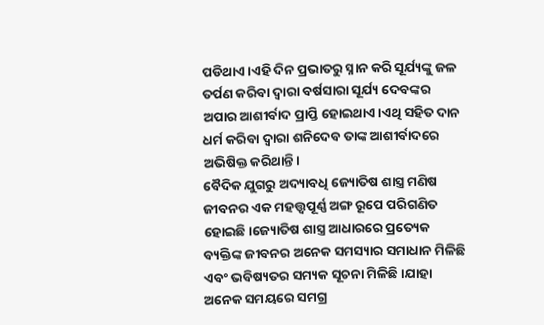ପଡିଥାଏ।ଏହି ଦିନ ପ୍ରଭାତରୁ ସ୍ନାନ କରି ସୂର୍ଯ୍ୟଙ୍କୁ ଜଳ ତର୍ପଣ କରିବା ଦ୍ୱାରା ବର୍ଷସାରା ସୂର୍ଯ୍ୟ ଦେବଙ୍କର ଅପାର ଆଶୀର୍ବାଦ ପ୍ରାପ୍ତି ହୋଇଥାଏ।ଏଥି ସହିତ ଦାନ ଧର୍ମ କରିବା ଦ୍ୱାରା ଶନିଦେବ ତାଙ୍କ ଆଶୀର୍ବାଦରେ ଅଭିଷିକ୍ତ କରିଥାନ୍ତି।
ବୈଦିକ ଯୁଗରୁ ଅଦ୍ୟାବଧି ଜ୍ୟୋତିଷ ଶାସ୍ତ୍ର ମଣିଷ ଜୀବନର ଏକ ମହତ୍ତ୍ୱପୂର୍ଣ୍ଣ ଅଙ୍ଗ ରୂପେ ପରିଗଣିତ ହୋଇଛି।ଜ୍ୟୋତିଷ ଶାସ୍ତ୍ର ଆଧାରରେ ପ୍ରତ୍ୟେକ ବ୍ୟକ୍ତିଙ୍କ ଜୀବନର ଅନେକ ସମସ୍ୟାର ସମାଧାନ ମିଳିଛି ଏବଂ ଭବିଷ୍ୟତର ସମ୍ୟକ ସୂଚନା ମିଳିଛି।ଯାହା ଅନେକ ସମୟରେ ସମଗ୍ର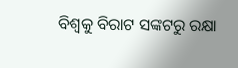ବିଶ୍ୱକୁ ବିରାଟ ସଙ୍କଟରୁ ରକ୍ଷା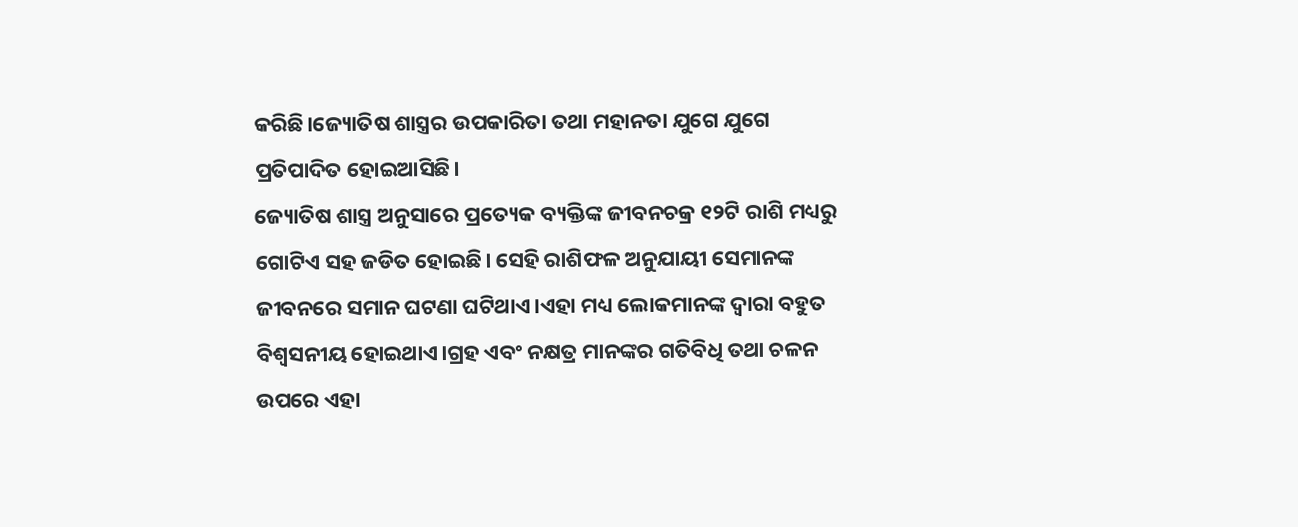କରିଛି।ଜ୍ୟୋତିଷ ଶାସ୍ତ୍ରର ଉପକାରିତା ତଥା ମହାନତା ଯୁଗେ ଯୁଗେ ପ୍ରତିପାଦିତ ହୋଇଆସିଛି।
ଜ୍ୟୋତିଷ ଶାସ୍ତ୍ର ଅନୁସାରେ ପ୍ରତ୍ୟେକ ବ୍ୟକ୍ତିଙ୍କ ଜୀବନଚକ୍ର ୧୨ଟି ରାଶି ମଧ୍ୟରୁ ଗୋଟିଏ ସହ ଜଡିତ ହୋଇଛି। ସେହି ରାଶିଫଳ ଅନୁଯାୟୀ ସେମାନଙ୍କ ଜୀବନରେ ସମାନ ଘଟଣା ଘଟିଥାଏ।ଏହା ମଧ୍ୟ ଲୋକମାନଙ୍କ ଦ୍ବାରା ବହୁତ ବିଶ୍ଵସନୀୟ ହୋଇଥାଏ।ଗ୍ରହ ଏବଂ ନକ୍ଷତ୍ର ମାନଙ୍କର ଗତିବିଧି ତଥା ଚଳନ ଉପରେ ଏହା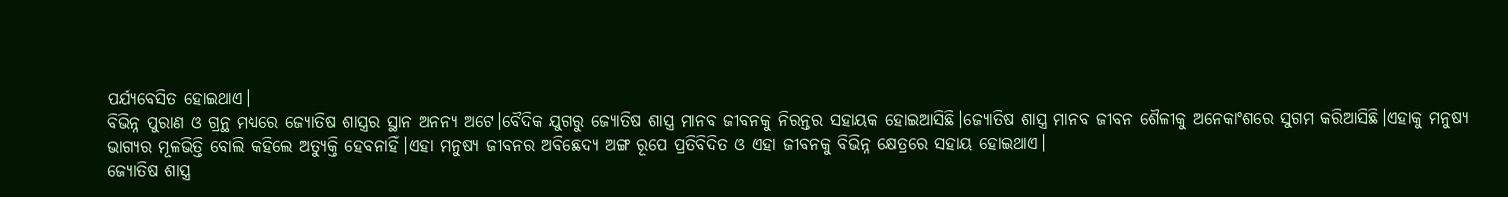ପର୍ଯ୍ୟବେସିତ ହୋଇଥାଏ।
ବିଭିନ୍ନ ପୁରାଣ ଓ ଗ୍ରନ୍ଥ ମଧ୍ୟରେ ଜ୍ୟୋତିଷ ଶାସ୍ତ୍ରର ସ୍ଥାନ ଅନନ୍ୟ ଅଟେ।ବୈଦିକ ଯୁଗରୁ ଜ୍ୟୋତିଷ ଶାସ୍ତ୍ର ମାନବ ଜୀବନକୁ ନିରନ୍ତର ସହାୟକ ହୋଇଆସିଛି।ଜ୍ୟୋତିଷ ଶାସ୍ତ୍ର ମାନବ ଜୀବନ ଶୈଳୀକୁ ଅନେକାଂଶରେ ସୁଗମ କରିଆସିଛି।ଏହାକୁ ମନୁଷ୍ୟ ଭାଗ୍ୟର ମୂଳଭିତ୍ତି ବୋଲି କହିଲେ ଅତ୍ୟୁକ୍ତି ହେବନାହିଁ।ଏହା ମନୁଷ୍ୟ ଜୀବନର ଅବିଛେଦ୍ୟ ଅଙ୍ଗ ରୂପେ ପ୍ରତିବିଦିତ ଓ ଏହା ଜୀବନକୁ ବିଭିନ୍ନ କ୍ଷେତ୍ରରେ ସହାୟ ହୋଇଥାଏ।
ଜ୍ୟୋତିଷ ଶାସ୍ତ୍ର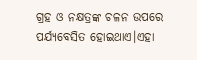ଗ୍ରହ ଓ ନକ୍ଷତ୍ରଙ୍କ ଚଳନ ଉପରେ ପର୍ଯ୍ୟବେସିତ ହୋଇଥାଏ।ଏହା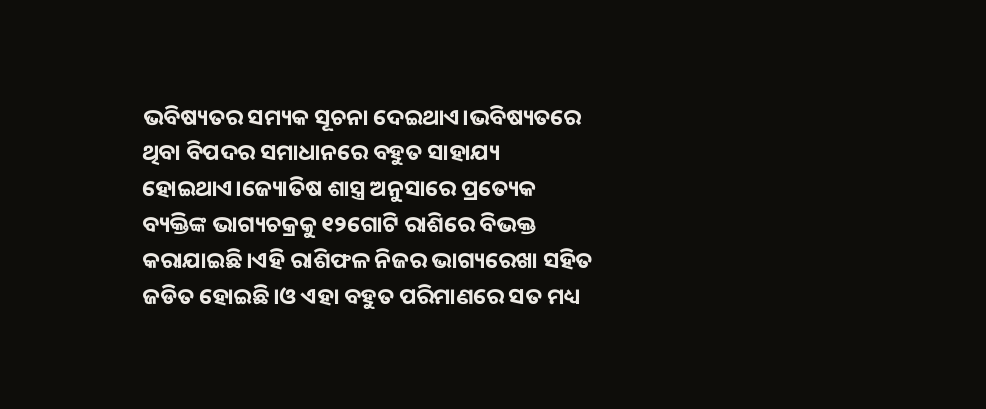ଭବିଷ୍ୟତର ସମ୍ୟକ ସୂଚନା ଦେଇଥାଏ।ଭବିଷ୍ୟତରେ ଥିବା ବିପଦର ସମାଧାନରେ ବହୁତ ସାହାଯ୍ୟ ହୋଇଥାଏ।ଜ୍ୟୋତିଷ ଶାସ୍ତ୍ର ଅନୁସାରେ ପ୍ରତ୍ୟେକ ବ୍ୟକ୍ତିଙ୍କ ଭାଗ୍ୟଚକ୍ରକୁ ୧୨ଗୋଟି ରାଶିରେ ବିଭକ୍ତ କରାଯାଇଛି।ଏହି ରାଶିଫଳ ନିଜର ଭାଗ୍ୟରେଖା ସହିତ ଜଡିତ ହୋଇଛି।ଓ ଏହା ବହୁତ ପରିମାଣରେ ସତ ମଧ୍ୟ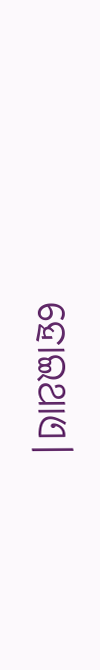ହୋଇଥାଏ।